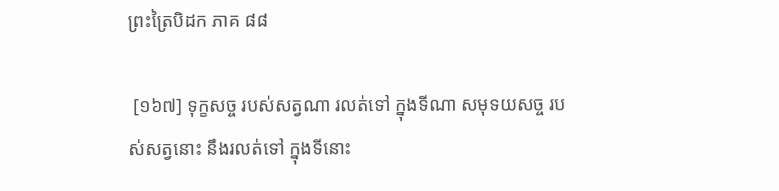ព្រះត្រៃបិដក ភាគ ៨៨

 [១៦៧] ទុក្ខសច្ច របស់សត្វណា រលត់ទៅ ក្នុងទីណា សមុទយសច្ច របស់សត្វនោះ នឹងរលត់ទៅ ក្នុងទីនោះ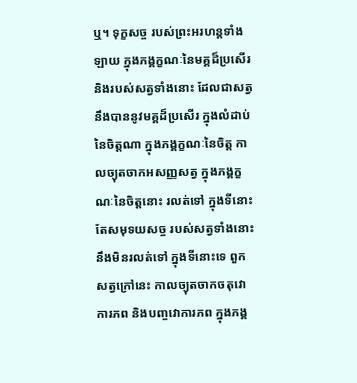ឬ។ ទុក្ខសច្ច របស់ព្រះអរហន្តទាំងឡាយ ក្នុងភង្គក្ខណៈនៃមគ្គដ៏ប្រសើរ និងរបស់សត្វទាំងនោះ ដែលជាសត្វនឹងបាននូវមគ្គដ៏ប្រសើរ ក្នុងលំដាប់នៃចិត្តណា ក្នុងភង្គក្ខណៈនៃចិត្ត កាលច្យុតចាកអសញ្ញសត្វ ក្នុងភង្គក្ខណៈនៃចិត្តនោះ រលត់ទៅ ក្នុងទីនោះ តែសមុទយសច្ច របស់សត្វទាំងនោះ នឹងមិនរលត់ទៅ ក្នុងទីនោះទេ ពួកសត្វក្រៅនេះ កាលច្យុតចាកចតុវោការភព និងបញ្ចវោការភព ក្នុងភង្គ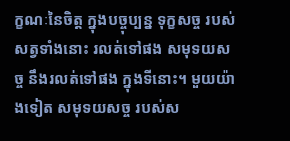ក្ខណៈនៃចិត្ត ក្នុងបច្ចុប្បន្ន ទុក្ខសច្ច របស់សត្វទាំងនោះ រលត់ទៅផង សមុទយសច្ច នឹងរលត់ទៅផង ក្នុងទីនោះ។ មួយយ៉ាងទៀត សមុទយសច្ច របស់ស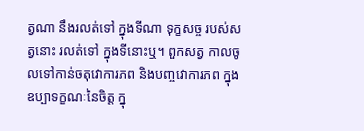ត្វណា នឹងរលត់ទៅ ក្នុងទីណា ទុក្ខសច្ច របស់សត្វនោះ រលត់ទៅ ក្នុងទីនោះឬ។ ពួកសត្វ កាលចូលទៅកាន់ចតុវោការភព និងបញ្ចវោការភព ក្នុងឧប្បាទក្ខណៈនៃចិត្ត ក្នុ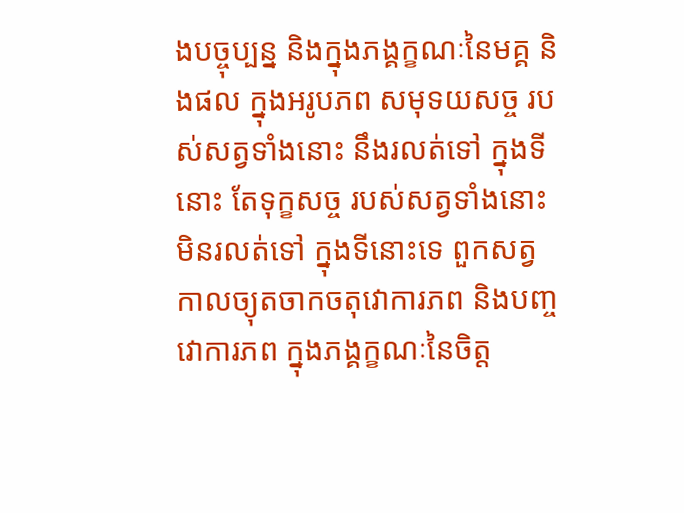ងបច្ចុប្បន្ន និងក្នុងភង្គក្ខណៈនៃមគ្គ និងផល ក្នុងអរូបភព សមុទយសច្ច របស់សត្វទាំងនោះ នឹងរលត់ទៅ ក្នុងទីនោះ តែទុក្ខសច្ច របស់សត្វទាំងនោះ មិនរលត់ទៅ ក្នុងទីនោះទេ ពួកសត្វកាលច្យុតចាកចតុវោការភព និងបញ្ចវោការភព ក្នុងភង្គក្ខណៈនៃចិត្ត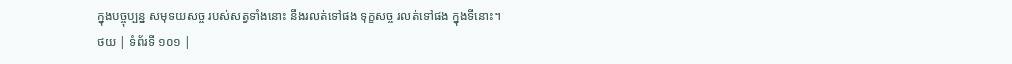ក្នុងបច្ចុប្បន្ន សមុទយសច្ច របស់សត្វទាំងនោះ នឹងរលត់ទៅផង ទុក្ខសច្ច រលត់ទៅផង ក្នុងទីនោះ។
ថយ | ទំព័រទី ១០១ |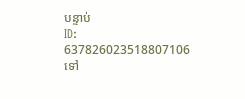បន្ទាប់
ID: 637826023518807106
ទៅ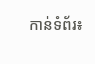កាន់ទំព័រ៖